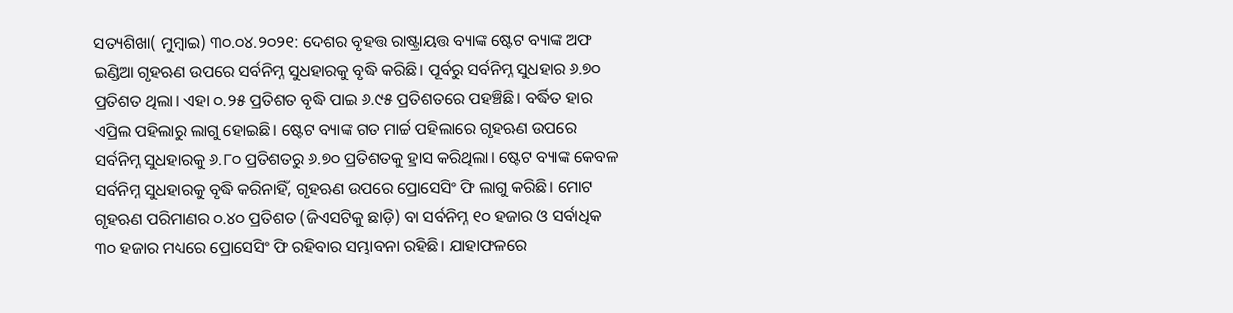ସତ୍ୟଶିଖା( ମୁମ୍ବାଇ) ୩୦.୦୪.୨୦୨୧: ଦେଶର ବୃହତ୍ତ ରାଷ୍ଟ୍ରାୟତ୍ତ ବ୍ୟାଙ୍କ ଷ୍ଟେଟ ବ୍ୟାଙ୍କ ଅଫ ଇଣ୍ଡିଆ ଗୃହଋଣ ଉପରେ ସର୍ବନିମ୍ନ ସୁଧହାରକୁ ବୃଦ୍ଧି କରିଛି। ପୂର୍ବରୁ ସର୍ବନିମ୍ନ ସୁଧହାର ୬.୭୦ ପ୍ରତିଶତ ଥିଲା। ଏହା ୦.୨୫ ପ୍ରତିଶତ ବୃଦ୍ଧି ପାଇ ୬.୯୫ ପ୍ରତିଶତରେ ପହଞ୍ଚିଛି। ବର୍ଦ୍ଧିତ ହାର ଏପ୍ରିଲ ପହିଲାରୁ ଲାଗୁ ହୋଇଛି। ଷ୍ଟେଟ ବ୍ୟାଙ୍କ ଗତ ମାର୍ଚ୍ଚ ପହିଲାରେ ଗୃହଋଣ ଉପରେ ସର୍ବନିମ୍ନ ସୁଧହାରକୁ ୬.୮୦ ପ୍ରତିଶତରୁ ୬.୭୦ ପ୍ରତିଶତକୁ ହ୍ରାସ କରିଥିଲା। ଷ୍ଟେଟ ବ୍ୟାଙ୍କ କେବଳ ସର୍ବନିମ୍ନ ସୁଧହାରକୁ ବୃଦ୍ଧି କରିନାହିଁ, ଗୃହଋଣ ଉପରେ ପ୍ରୋସେସିଂ ଫି ଲାଗୁ କରିଛି। ମୋଟ ଗୃହଋଣ ପରିମାଣର ୦.୪୦ ପ୍ରତିଶତ (ଜିଏସଟିକୁ ଛାଡ଼ି) ବା ସର୍ବନିମ୍ନ ୧୦ ହଜାର ଓ ସର୍ବାଧିକ ୩୦ ହଜାର ମଧ୍ୟରେ ପ୍ରୋସେସିଂ ଫି ରହିବାର ସମ୍ଭାବନା ରହିଛି। ଯାହାଫଳରେ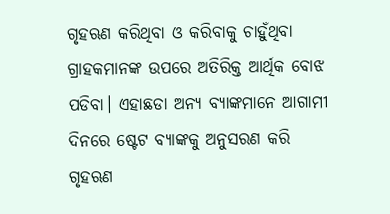ଗୃହଋଣ କରିଥିବା ଓ କରିବାକୁ ଚାହୁଁଥିବା ଗ୍ରାହକମାନଙ୍କ ଉପରେ ଅତିରିକ୍ତ ଆର୍ଥିକ ବୋଝ ପଡିବା। ଏହାଛଡା ଅନ୍ୟ ବ୍ୟାଙ୍କମାନେ ଆଗାମୀ ଦିନରେ ଷ୍ଟେଟ ବ୍ୟାଙ୍କକୁ ଅନୁସରଣ କରି ଗୃହଋଣ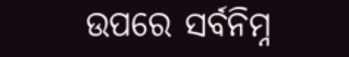ଉପରେ ସର୍ବନିମ୍ନ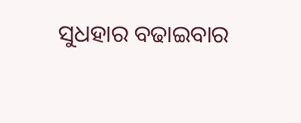ସୁଧହାର ବଢାଇବାର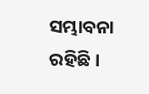ସମ୍ଭାବନା ରହିଛି।